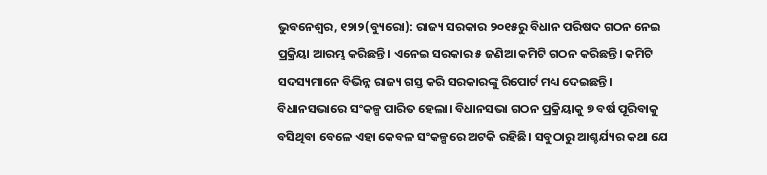ଭୁବନେଶ୍ୱର, ୧୨ା୨(ବ୍ୟୁରୋ): ରାଜ୍ୟ ସରକାର ୨୦୧୫ରୁ ବିଧାନ ପରିଷଦ ଗଠନ ନେଇ ପ୍ରକ୍ରିୟା ଆରମ୍ଭ କରିଛନ୍ତି। ଏନେଇ ସରକାର ୫ ଜଣିଆ କମିଟି ଗଠନ କରିଛନ୍ତି। କମିଟି ସଦସ୍ୟମାନେ ବିଭିନ୍ନ ରାଜ୍ୟ ଗସ୍ତ କରି ସରକାରଙ୍କୁ ରିପୋର୍ଟ ମଧ୍ୟ ଦେଇଛନ୍ତି। ବିଧାନସଭାରେ ସଂକଳ୍ପ ପାରିତ ହେଲା। ବିଧାନସଭା ଗଠନ ପ୍ରକ୍ରିୟାକୁ ୭ ବର୍ଷ ପୂରିବାକୁ ବସିଥିବା ବେଳେ ଏହା କେବଳ ସଂକଳ୍ପରେ ଅଟକି ରହିଛି। ସବୁଠାରୁ ଆଶ୍ଚର୍ଯ୍ୟର କଥା ଯେ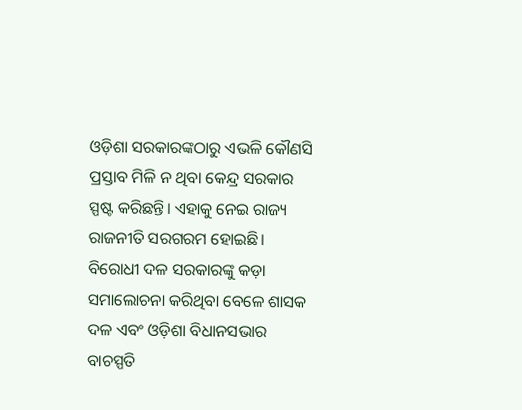ଓଡ଼ିଶା ସରକାରଙ୍କଠାରୁ ଏଭଳି କୌଣସି ପ୍ରସ୍ତାବ ମିଳି ନ ଥିବା କେନ୍ଦ୍ର ସରକାର ସ୍ପଷ୍ଟ କରିଛନ୍ତି। ଏହାକୁ ନେଇ ରାଜ୍ୟ ରାଜନୀତି ସରଗରମ ହୋଇଛି। ବିରୋଧୀ ଦଳ ସରକାରଙ୍କୁ କଡ଼ା ସମାଲୋଚନା କରିଥିବା ବେଳେ ଶାସକ ଦଳ ଏବଂ ଓଡ଼ିଶା ବିଧାନସଭାର ବାଚସ୍ପତି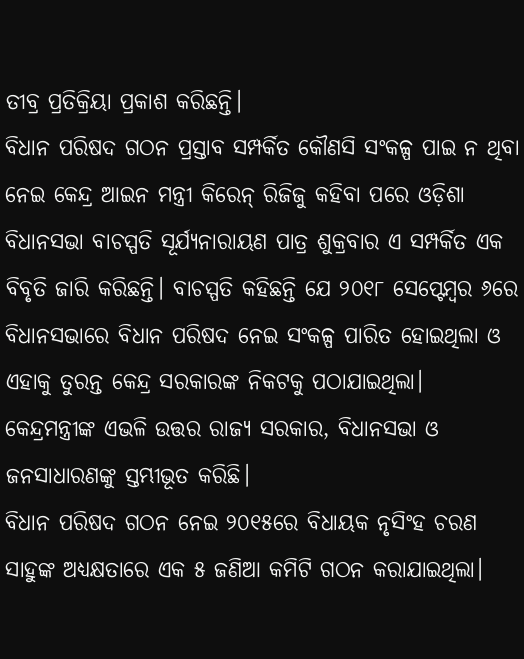ତୀବ୍ର ପ୍ରତିକ୍ରିୟା ପ୍ରକାଶ କରିଛନ୍ତି।
ବିଧାନ ପରିଷଦ ଗଠନ ପ୍ରସ୍ତାବ ସମ୍ପର୍କିତ କୌଣସି ସଂକଳ୍ପ ପାଇ ନ ଥିବା ନେଇ କେନ୍ଦ୍ର ଆଇନ ମନ୍ତ୍ରୀ କିରେନ୍ ରିଜିଜୁ କହିବା ପରେ ଓଡ଼ିଶା ବିଧାନସଭା ବାଚସ୍ପତି ସୂର୍ଯ୍ୟନାରାୟଣ ପାତ୍ର ଶୁକ୍ରବାର ଏ ସମ୍ପର୍କିତ ଏକ ବିବୃତି ଜାରି କରିଛନ୍ତି। ବାଚସ୍ପତି କହିଛନ୍ତି ଯେ ୨୦୧୮ ସେପ୍ଟେମ୍ବର ୬ରେ ବିଧାନସଭାରେ ବିଧାନ ପରିଷଦ ନେଇ ସଂକଳ୍ପ ପାରିତ ହୋଇଥିଲା ଓ ଏହାକୁ ତୁରନ୍ତ କେନ୍ଦ୍ର ସରକାରଙ୍କ ନିକଟକୁ ପଠାଯାଇଥିଲା। କେନ୍ଦ୍ରମନ୍ତ୍ରୀଙ୍କ ଏଭଳି ଉତ୍ତର ରାଜ୍ୟ ସରକାର, ବିଧାନସଭା ଓ ଜନସାଧାରଣଙ୍କୁ ସ୍ତମ୍ଭୀଭୂତ କରିଛି।
ବିଧାନ ପରିଷଦ ଗଠନ ନେଇ ୨୦୧୫ରେ ବିଧାୟକ ନୃସିଂହ ଚରଣ ସାହୁଙ୍କ ଅଧ୍ୟକ୍ଷତାରେ ଏକ ୫ ଜଣିଆ କମିଟି ଗଠନ କରାଯାଇଥିଲା।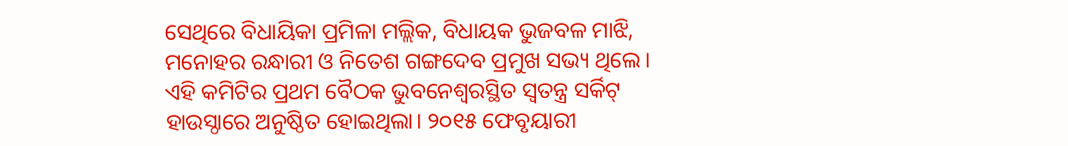ସେଥିରେ ବିଧାୟିକା ପ୍ରମିଳା ମଲ୍ଲିକ, ବିଧାୟକ ଭୁଜବଳ ମାଝି, ମନୋହର ରନ୍ଧାରୀ ଓ ନିତେଶ ଗଙ୍ଗଦେବ ପ୍ରମୁଖ ସଭ୍ୟ ଥିଲେ। ଏହି କମିଟିର ପ୍ରଥମ ବୈଠକ ଭୁବନେଶ୍ୱରସ୍ଥିତ ସ୍ବତନ୍ତ୍ର ସର୍କିଟ୍ ହାଉସ୍ଠାରେ ଅନୁଷ୍ଠିତ ହୋଇଥିଲା। ୨୦୧୫ ଫେବୃୟାରୀ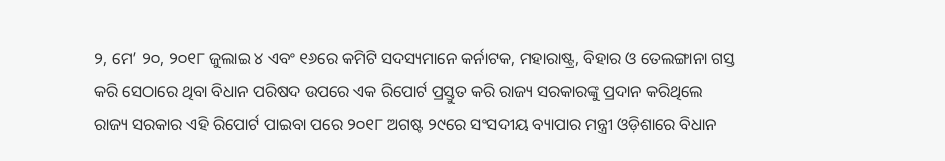୨, ମେ’ ୨୦, ୨୦୧୮ ଜୁଲାଇ ୪ ଏବଂ ୧୬ରେ କମିଟି ସଦସ୍ୟମାନେ କର୍ନାଟକ, ମହାରାଷ୍ଟ୍ର, ବିହାର ଓ ତେଲଙ୍ଗାନା ଗସ୍ତ କରି ସେଠାରେ ଥିବା ବିଧାନ ପରିଷଦ ଉପରେ ଏକ ରିପୋର୍ଟ ପ୍ରସ୍ତୁତ କରି ରାଜ୍ୟ ସରକାରଙ୍କୁ ପ୍ରଦାନ କରିଥିଲେ ରାଜ୍ୟ ସରକାର ଏହି ରିପୋର୍ଟ ପାଇବା ପରେ ୨୦୧୮ ଅଗଷ୍ଟ ୨୯ରେ ସଂସଦୀୟ ବ୍ୟାପାର ମନ୍ତ୍ରୀ ଓଡ଼ିଶାରେ ବିଧାନ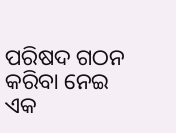ପରିଷଦ ଗଠନ କରିବା ନେଇ ଏକ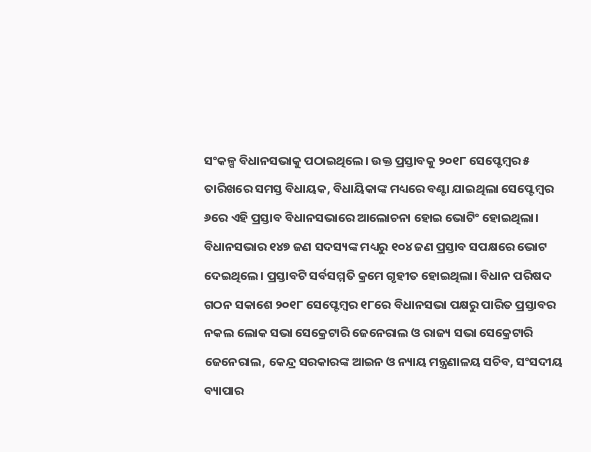ସଂକଳ୍ପ ବିଧାନସଭାକୁ ପଠାଇଥିଲେ। ଉକ୍ତ ପ୍ରସ୍ତାବକୁ ୨୦୧୮ ସେପ୍ଟେମ୍ବର ୫ ତାରିଖରେ ସମସ୍ତ ବିଧାୟକ, ବିଧାୟିକାଙ୍କ ମଧ୍ୟରେ ବଣ୍ଟା ଯାଇଥିଲା ସେପ୍ଟେମ୍ବର ୬ରେ ଏହି ପ୍ରସ୍ତାବ ବିଧାନସଭାରେ ଆଲୋଚନା ହୋଇ ଭୋଟିଂ ହୋଇଥିଲା। ବିଧାନସଭାର ୧୪୭ ଜଣ ସଦସ୍ୟଙ୍କ ମଧ୍ୟରୁ ୧୦୪ ଜଣ ପ୍ରସ୍ତାବ ସପକ୍ଷରେ ଭୋଟ ଦେଇଥିଲେ। ପ୍ରସ୍ତାବଟି ସର୍ବସମ୍ମତି କ୍ରମେ ଗୃହୀତ ହୋଇଥିଲା। ବିଧାନ ପରିଷଦ ଗଠନ ସକାଶେ ୨୦୧୮ ସେପ୍ଟେମ୍ବର ୧୮ରେ ବିଧାନସଭା ପକ୍ଷରୁ ପାରିତ ପ୍ରସ୍ତାବର ନକଲ ଲୋକ ସଭା ସେକ୍ରେଟାରି ଜେନେରାଲ ଓ ରାଜ୍ୟ ସଭା ସେକ୍ରେଟାରି ଜେନେରାଲ, କେନ୍ଦ୍ର ସରକାରଙ୍କ ଆଇନ ଓ ନ୍ୟାୟ ମନ୍ତ୍ରଣାଳୟ ସଚିବ, ସଂସଦୀୟ ବ୍ୟାପାର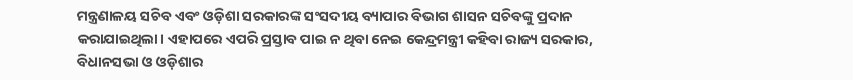ମନ୍ତ୍ରଣାଳୟ ସଚିବ ଏବଂ ଓଡ଼ିଶା ସରକାରଙ୍କ ସଂସଦୀୟ ବ୍ୟାପାର ବିଭାଗ ଶାସନ ସଚିବଙ୍କୁ ପ୍ରଦାନ କରାଯାଇଥିଲା। ଏହାପରେ ଏପରି ପ୍ରସ୍ତାବ ପାଇ ନ ଥିବା ନେଇ କେନ୍ଦ୍ରମନ୍ତ୍ରୀ କହିବା ରାଜ୍ୟ ସରକାର, ବିଧାନସଭା ଓ ଓଡ଼ିଶାର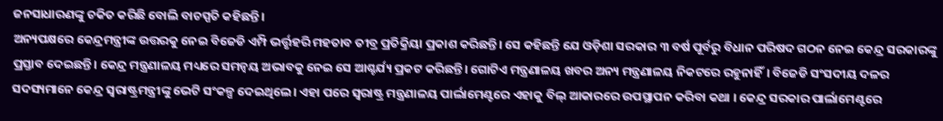ଜନସାଧାରଣଙ୍କୁ ଚକିତ କରିଛି ବୋଲି ବାଚସ୍ପତି କହିଛନ୍ତି।
ଅନ୍ୟପକ୍ଷରେ କେନ୍ଦ୍ରମନ୍ତ୍ରୀଙ୍କ ଉତ୍ତରକୁ ନେଇ ବିଜେଡି ଏମ୍ପି ଭର୍ତ୍ତୃହରି ମହତାବ ତୀବ୍ର ପ୍ରତିକ୍ରିୟା ପ୍ରକାଶ କରିଛନ୍ତି। ସେ କହିଛନ୍ତି ଯେ ଓଡ଼ିଶା ସରକାର ୩ ବର୍ଷ ପୂର୍ବରୁ ବିଧାନ ପରିଷଦ ଗଠନ ନେଇ କେନ୍ଦ୍ର ସରକାରଙ୍କୁ ପ୍ରସ୍ତାବ ଦେଇଛନ୍ତି। କେନ୍ଦ୍ର ମନ୍ତ୍ରଣାଳୟ ମଧ୍ୟରେ ସମନ୍ବୟ ଅଭାବକୁ ନେଇ ସେ ଆଶ୍ଚର୍ଯ୍ୟ ପ୍ରକଟ କରିଛନ୍ତି। ଗୋଟିଏ ମନ୍ତ୍ରଣାଳୟ ଖବର ଅନ୍ୟ ମନ୍ତ୍ରଣାଳୟ ନିକଟରେ ରହୁନାହିଁ। ବିଜେଡି ସଂସଦୀୟ ଦଳର ସଦସ୍ୟମାନେ କେନ୍ଦ୍ର ସ୍ବରାଷ୍ଟ୍ରମନ୍ତ୍ରୀଙ୍କୁ ଭେଟି ସଂକଳ୍ପ ଦେଇଥିଲେ। ଏହା ପରେ ସ୍ବରାଷ୍ଟ୍ର ମନ୍ତ୍ରଣାଳୟ ପାର୍ଲାମେଣ୍ଟରେ ଏହାକୁ ବିଲ୍ ଆକାରରେ ଉପସ୍ଥାପନ କରିବା କଥା । କେନ୍ଦ୍ର ସରକାର ପାର୍ଲାମେଣ୍ଟରେ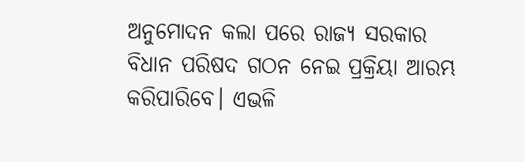ଅନୁମୋଦନ କଲା ପରେ ରାଜ୍ୟ ସରକାର ବିଧାନ ପରିଷଦ ଗଠନ ନେଇ ପ୍ରକ୍ରିୟା ଆରମ୍ଭ କରିପାରିବେ। ଏଭଳି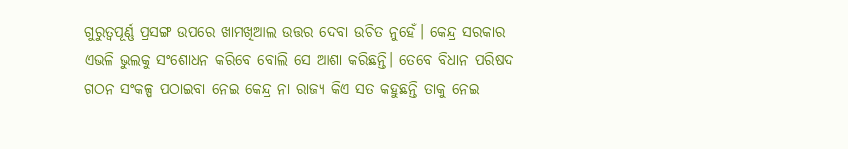ଗୁରୁତ୍ୱପୂର୍ଣ୍ଣ ପ୍ରସଙ୍ଗ ଉପରେ ଖାମଖିଆଲ ଉତ୍ତର ଦେବା ଉଚିତ ନୁହେଁ। କେନ୍ଦ୍ର ସରକାର ଏଭଳି ଭୁଲକୁ ସଂଶୋଧନ କରିବେ ବୋଲି ସେ ଆଶା କରିଛନ୍ତି। ତେବେ ବିଧାନ ପରିଷଦ ଗଠନ ସଂକଳ୍ପ ପଠାଇବା ନେଇ କେନ୍ଦ୍ର ନା ରାଜ୍ୟ କିଏ ସତ କହୁଛନ୍ତି ତାକୁ ନେଇ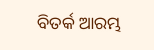ବିତର୍କ ଆରମ୍ଭ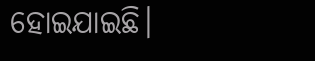ହୋଇଯାଇଛି।